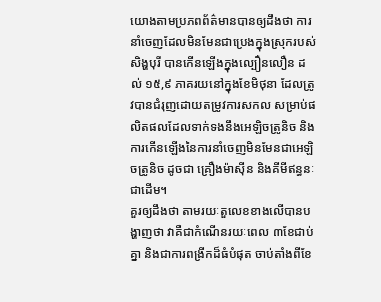យោងតាមប្រភពព័ត៌មានបានឲ្យដឹងថា ការនាំចេញដែលមិនមែនជាប្រេងក្នុងស្រុករបស់សិង្ហបុរី បានកើនឡើងក្នុងល្បឿនលឿន ដល់ ១៥,៩ ភាគរយនៅក្នុងខែមិថុនា ដែលត្រូវបានជំរុញដោយតម្រូវការសកល សម្រាប់ផលិតផលដែលទាក់ទងនឹងអេឡិចត្រូនិច និងការកើនឡើងនៃការនាំចេញមិនមែនជាអេឡិចត្រូនិច ដូចជា គ្រឿងម៉ាស៊ីន និងគីមីឥន្ធនៈ ជាដើម។
គួរឲ្យដឹងថា តាមរយៈតួលេខខាងលើបានបង្ហាញថា វាគឺជាកំណើនរយៈពេល ៣ខែជាប់គ្នា និងជាការពង្រីកដ៏ធំបំផុត ចាប់តាំងពីខែ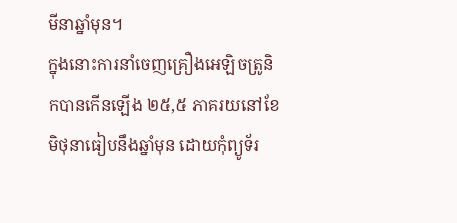មីនាឆ្នាំមុន។
ក្នុងនោះការនាំចេញគ្រឿងអេឡិចត្រូនិកបានកើនឡើង ២៥,៥ ភាគរយនៅខែមិថុនាធៀបនឹងឆ្នាំមុន ដោយកុំព្យូទ័រ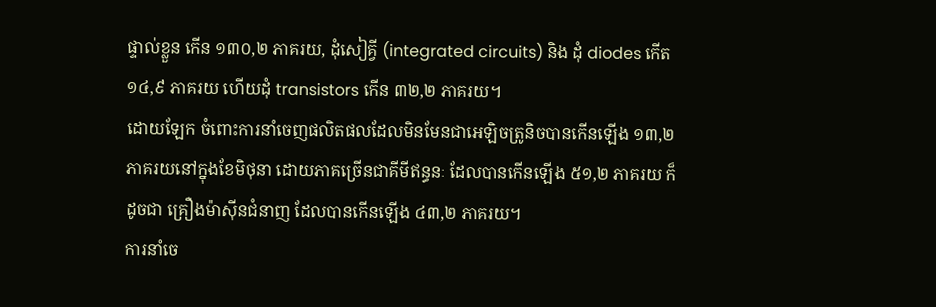ផ្ទាល់ខ្លួន កើន ១៣០,២ ភាគរយ, ដុំសៀគ្វី (integrated circuits) និង ដុំ diodes កើត ១៤,៩ ភាគរយ ហើយដុំ transistors កើន ៣២,២ ភាគរយ។
ដោយឡែក ចំពោះការនាំចេញផលិតផលដែលមិនមែនជាអេឡិចត្រូនិចបានកើនឡើង ១៣,២ ភាគរយនៅក្នុងខែមិថុនា ដោយភាគច្រើនជាគីមីឥន្ធនៈ ដែលបានកើនឡើង ៥១,២ ភាគរយ ក៏ដូចជា គ្រឿងម៉ាស៊ីនជំនាញ ដែលបានកើនឡើង ៤៣,២ ភាគរយ។
ការនាំចេ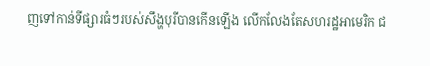ញទៅកាន់ទីផ្សារធំៗរបស់សឹង្ហបុរីបានកើនឡើង លើកលែងតែសហរដ្ឋអាមេរិក ជ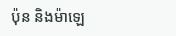ប៉ុន និងម៉ាឡេ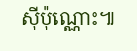ស៊ីប៉ុណ្ណោះ៕